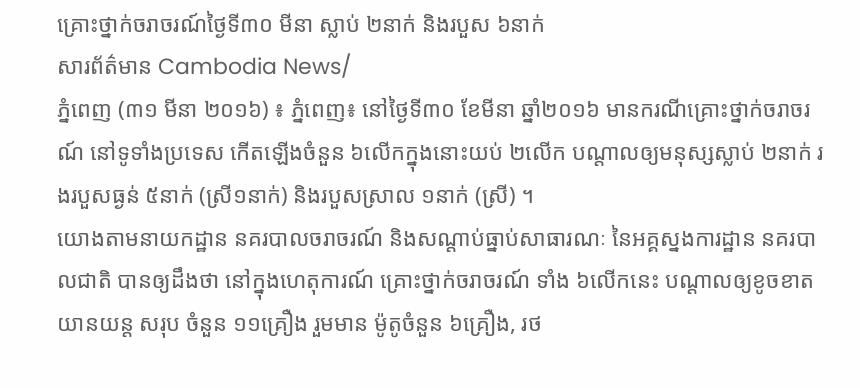គ្រោះថ្នាក់ចរាចរណ៍ថ្ងៃទី៣០ មីនា ស្លាប់ ២នាក់ និងរបួស ៦នាក់
សារព័ត៌មាន Cambodia News/
ភ្នំពេញ (៣១ មីនា ២០១៦) ៖ ភ្នំពេញ៖ នៅថ្ងៃទី៣០ ខែមីនា ឆ្នាំ២០១៦ មានករណីគ្រោះថ្នាក់ចរាចរណ៍ នៅទូទាំងប្រទេស កើតឡើងចំនួន ៦លើកក្នុងនោះយប់ ២លើក បណ្តាលឲ្យមនុស្សស្លាប់ ២នាក់ រងរបួសធ្ងន់ ៥នាក់ (ស្រី១នាក់) និងរបួសស្រាល ១នាក់ (ស្រី) ។
យោងតាមនាយកដ្ឋាន នគរបាលចរាចរណ៍ និងសណ្ដាប់ធ្នាប់សាធារណៈ នៃអគ្គស្នងការដ្ឋាន នគរបាលជាតិ បានឲ្យដឹងថា នៅក្នុងហេតុការណ៍ គ្រោះថ្នាក់ចរាចរណ៍ ទាំង ៦លើកនេះ បណ្ដាលឲ្យខូចខាតយានយន្ត សរុប ចំនួន ១១គ្រឿង រួមមាន ម៉ូតូចំនួន ៦គ្រឿង, រថ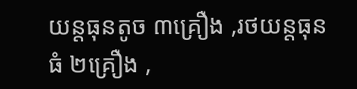យន្តធុនតូច ៣គ្រឿង ,រថយន្តធុនធំ ២គ្រឿង ,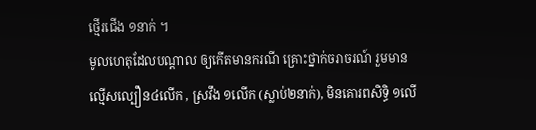ថ្មើរជើង ១នាក់ ។
មូលហេតុដែលបណ្តាល ឲ្យកើតមានករណី គ្រោះថ្នាក់ចរាចរណ៍ រួមមាន ល្មើសល្បឿន៤លើក , ស្រវឹង ១លើក (ស្លាប់២នាក់), មិនគោរពសិទ្ធិ ១លើ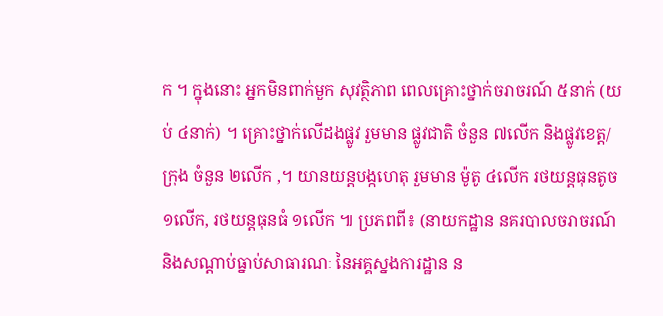ក ។ ក្នុងនោះ អ្នកមិនពាក់មួក សុវត្ថិភាព ពេលគ្រោះថ្នាក់ចរាចរណ៍ ៥នាក់ (យប់ ៤នាក់) ។ គ្រោះថ្នាក់លើដងផ្លូវ រួមមាន ផ្លូវជាតិ ចំនួន ៧លើក និងផ្លូវខេត្ត/ក្រុង ចំនួន ២លើក ,។ យានយន្តបង្កហេតុ រួមមាន ម៉ូតូ ៤លើក រថយន្តធុនតូច ១លើក, រថយន្តធុនធំ ១លើក ៕ ប្រភពពី៖ (នាយកដ្ឋាន នគរបាលចរាចរណ៍ និងសណ្ដាប់ធ្នាប់សាធារណៈ នៃអគ្គស្នងការដ្ឋាន ន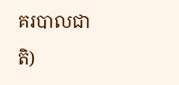គរបាលជាតិ)